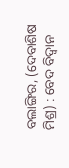ବଲାଙ୍ଗିର, (ଦେବାଶିଷ ମିଶ୍ର) : ବେଦ ବିଦ୍ୱାନ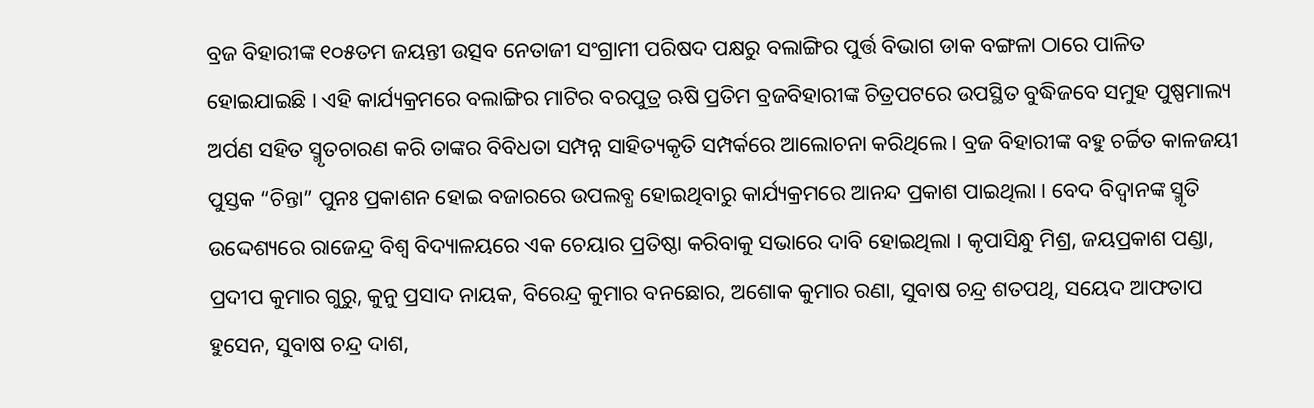ବ୍ରଜ ବିହାରୀଙ୍କ ୧୦୫ତମ ଜୟନ୍ତୀ ଉତ୍ସବ ନେତାଜୀ ସଂଗ୍ରାମୀ ପରିଷଦ ପକ୍ଷରୁ ବଲାଙ୍ଗିର ପୁର୍ତ୍ତ ବିଭାଗ ଡାକ ବଙ୍ଗଳା ଠାରେ ପାଳିତ ହୋଇଯାଇଛି । ଏହି କାର୍ଯ୍ୟକ୍ରମରେ ବଲାଙ୍ଗିର ମାଟିର ବରପୁତ୍ର ଋଷି ପ୍ରତିମ ବ୍ରଜବିହାରୀଙ୍କ ଚିତ୍ରପଟରେ ଉପସ୍ଥିତ ବୁଦ୍ଧିଜବେ ସମୁହ ପୁଷ୍ପମାଲ୍ୟ ଅର୍ପଣ ସହିତ ସ୍ମୃତଚାରଣ କରି ତାଙ୍କର ବିବିଧତା ସମ୍ପନ୍ନ ସାହିତ୍ୟକୃତି ସମ୍ପର୍କରେ ଆଲୋଚନା କରିଥିଲେ । ବ୍ରଜ ବିହାରୀଙ୍କ ବହୁ ଚର୍ଚ୍ଚିତ କାଳଜୟୀ ପୁସ୍ତକ “ଚିନ୍ତା” ପୁନଃ ପ୍ରକାଶନ ହୋଇ ବଜାରରେ ଉପଲବ୍ଧ ହୋଇଥିବାରୁ କାର୍ଯ୍ୟକ୍ରମରେ ଆନନ୍ଦ ପ୍ରକାଶ ପାଇଥିଲା । ବେଦ ବିଦ୍ୱାନଙ୍କ ସ୍ମୃତି ଉଦ୍ଦେଶ୍ୟରେ ରାଜେନ୍ଦ୍ର ବିଶ୍ୱ ବିଦ୍ୟାଳୟରେ ଏକ ଚେୟାର ପ୍ରତିଷ୍ଠା କରିବାକୁ ସଭାରେ ଦାବି ହୋଇଥିଲା । କୃପାସିନ୍ଧୁ ମିଶ୍ର, ଜୟପ୍ରକାଶ ପଣ୍ଡା, ପ୍ରଦୀପ କୁମାର ଗୁରୁ, କୁନୁ ପ୍ରସାଦ ନାୟକ, ବିରେନ୍ଦ୍ର କୁମାର ବନଛୋର, ଅଶୋକ କୁମାର ରଣା, ସୁବାଷ ଚନ୍ଦ୍ର ଶତପଥି, ସୟେଦ ଆଫତାପ ହୁସେନ, ସୁବାଷ ଚନ୍ଦ୍ର ଦାଶ,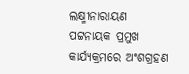ଲକ୍ଷ୍ମୀନାରାୟଣ ପଟ୍ଟନାୟକ ପ୍ରମୁଖ କାର୍ଯ୍ୟକ୍ରମରେ ଅଂଶଗ୍ରହଣ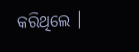କରିଥିଲେ ।